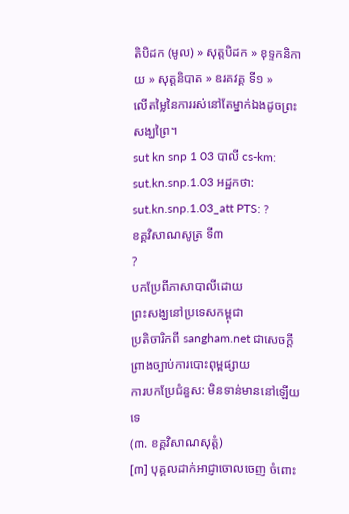តិបិដក (មូល) » សុត្តបិដក » ខុទ្ទកនិកាយ » សុត្តនិបាត » ឧរគវគ្គ ទី១ »
លើតម្លៃនៃការរស់នៅតែម្នាក់ឯងដូចព្រះសង្ឃព្រៃ។
sut kn snp 1 03 បាលី cs-km: sut.kn.snp.1.03 អដ្ឋកថា: sut.kn.snp.1.03_att PTS: ?
ខគ្គវិសាណសូត្រ ទី៣
?
បកប្រែពីភាសាបាលីដោយ
ព្រះសង្ឃនៅប្រទេសកម្ពុជា
ប្រតិចារិកពី sangham.net ជាសេចក្តីព្រាងច្បាប់ការបោះពុម្ពផ្សាយ
ការបកប្រែជំនួស: មិនទាន់មាននៅឡើយទេ
(៣. ខគ្គវិសាណសុត្តំ)
[៣] បុគ្គលដាក់អាជ្ញាចោលចេញ ចំពោះ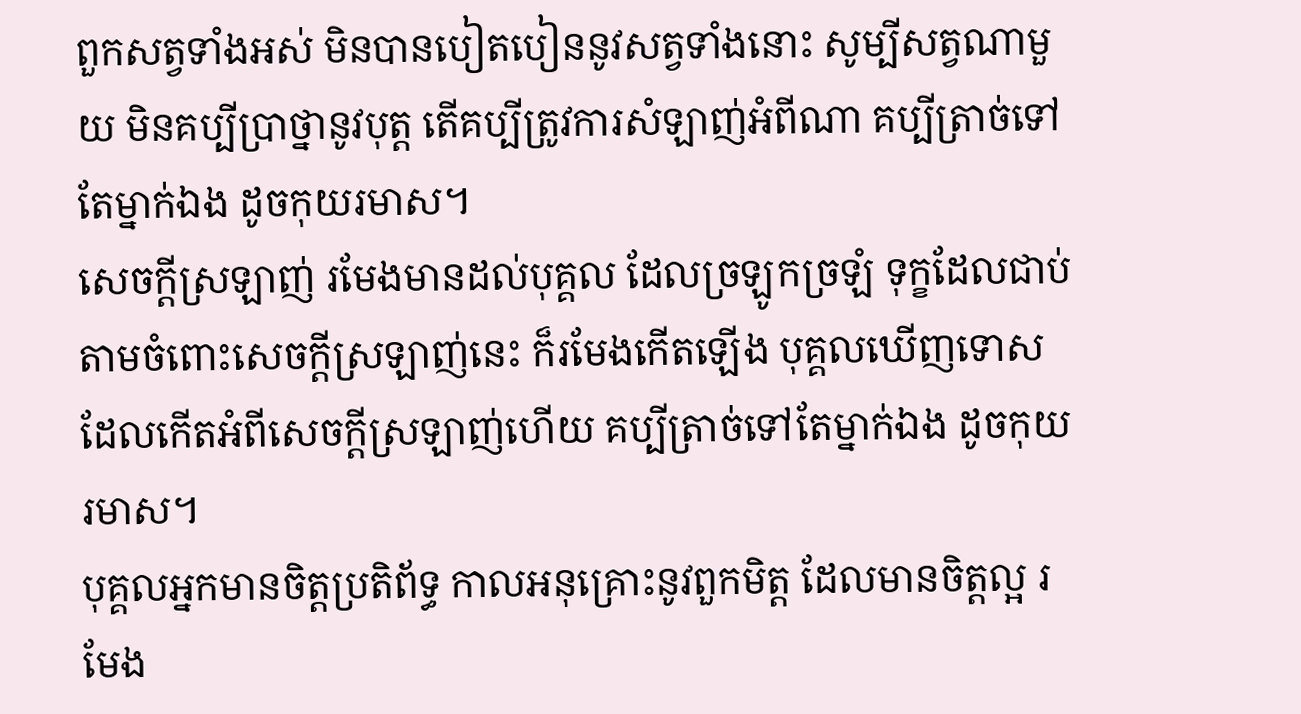ពួកសត្វទាំងអស់ មិនបានបៀតបៀននូវសត្វទាំងនោះ សូម្បីសត្វណាមួយ មិនគប្បីប្រាថ្នានូវបុត្ត តើគប្បីត្រូវការសំឡាញ់អំពីណា គប្បីត្រាច់ទៅតែម្នាក់ឯង ដូចកុយរមាស។
សេចក្តីស្រឡាញ់ រមែងមានដល់បុគ្គល ដែលច្រឡូកច្រឡំ ទុក្ខដែលជាប់តាមចំពោះសេចក្តីស្រឡាញ់នេះ ក៏រមែងកើតឡើង បុគ្គលឃើញទោស ដែលកើតអំពីសេចក្តីស្រឡាញ់ហើយ គប្បីត្រាច់ទៅតែម្នាក់ឯង ដូចកុយរមាស។
បុគ្គលអ្នកមានចិត្តប្រតិព័ទ្ធ កាលអនុគ្រោះនូវពួកមិត្ត ដែលមានចិត្តល្អ រមែង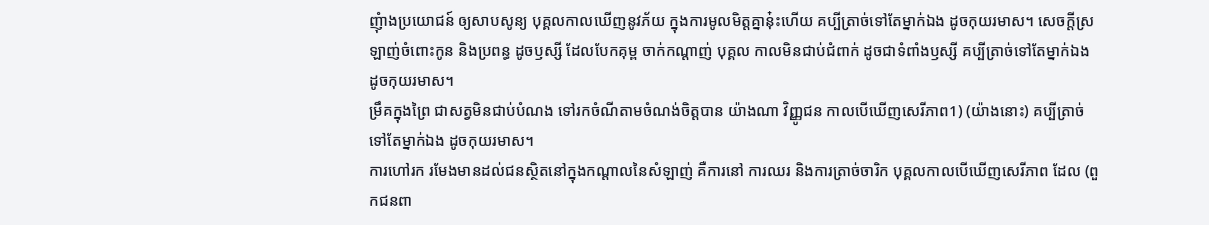ញុំាងប្រយោជន៍ ឲ្យសាបសូន្យ បុគ្គលកាលឃើញនូវភ័យ ក្នុងការមូលមិត្តគ្នានុ៎ះហើយ គប្បីត្រាច់ទៅតែម្នាក់ឯង ដូចកុយរមាស។ សេចក្តីស្រឡាញ់ចំពោះកូន និងប្រពន្ធ ដូចឫស្សី ដែលបែកគុម្ព ចាក់កណ្តាញ់ បុគ្គល កាលមិនជាប់ជំពាក់ ដូចជាទំពាំងឫស្សី គប្បីត្រាច់ទៅតែម្នាក់ឯង ដូចកុយរមាស។
ម្រឹគក្នុងព្រៃ ជាសត្វមិនជាប់បំណង ទៅរកចំណីតាមចំណង់ចិត្តបាន យ៉ាងណា វិញ្ញូជន កាលបើឃើញសេរីភាព1) (យ៉ាងនោះ) គប្បីត្រាច់ទៅតែម្នាក់ឯង ដូចកុយរមាស។
ការហៅរក រមែងមានដល់ជនស្ថិតនៅក្នុងកណ្តាលនៃសំឡាញ់ គឺការនៅ ការឈរ និងការត្រាច់ចារិក បុគ្គលកាលបើឃើញសេរីភាព ដែល (ពួកជនពា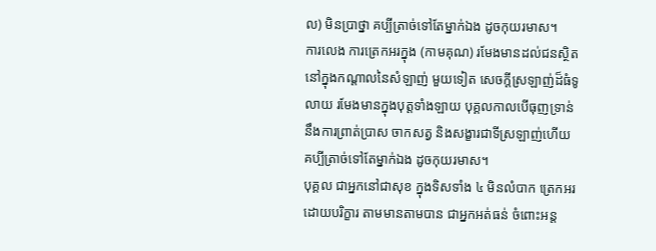ល) មិនប្រាថ្នា គប្បីត្រាច់ទៅតែម្នាក់ឯង ដូចកុយរមាស។
ការលេង ការត្រេកអរក្នុង (កាមគុណ) រមែងមានដល់ជនស្ថិតនៅក្នុងកណ្តាលនៃសំឡាញ់ មួយទៀត សេចក្តីស្រឡាញ់ដ៏ធំទូលាយ រមែងមានក្នុងបុត្តទាំងឡាយ បុគ្គលកាលបើធុញទ្រាន់នឹងការព្រាត់ប្រាស ចាកសត្វ និងសង្ខារជាទីស្រឡាញ់ហើយ គប្បីត្រាច់ទៅតែម្នាក់ឯង ដូចកុយរមាស។
បុគ្គល ជាអ្នកនៅជាសុខ ក្នុងទិសទាំង ៤ មិនលំបាក ត្រេកអរដោយបរិក្ខារ តាមមានតាមបាន ជាអ្នកអត់ធន់ ចំពោះអន្ត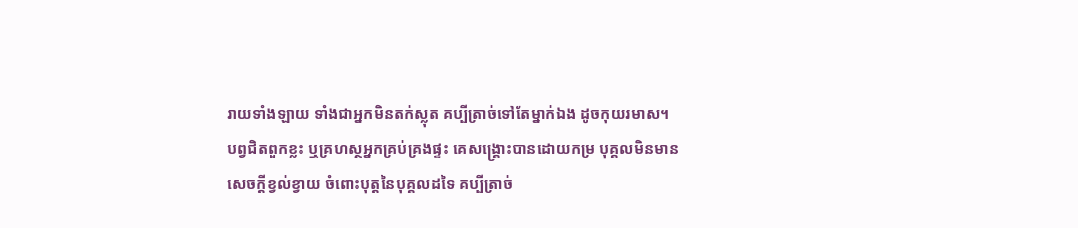រាយទាំងឡាយ ទាំងជាអ្នកមិនតក់ស្លុត គប្បីត្រាច់ទៅតែម្នាក់ឯង ដូចកុយរមាស។
បព្វជិតពួកខ្លះ ឬគ្រហស្ថអ្នកគ្រប់គ្រងផ្ទះ គេសង្រ្គោះបានដោយកម្រ បុគ្គលមិនមានសេចក្តីខ្វល់ខ្វាយ ចំពោះបុត្តនៃបុគ្គលដទៃ គប្បីត្រាច់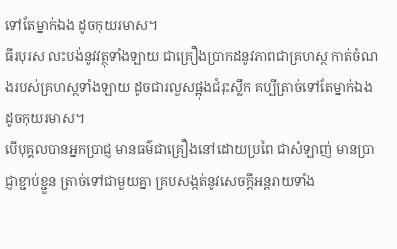ទៅតែម្នាក់ឯង ដូចកុយរមាស។
ធីរបុរស លះបង់នូវវត្ថុទាំងឡាយ ជាគ្រឿងប្រាកដនូវភាពជាគ្រហស្ថ កាត់ចំណងរបស់គ្រហស្ថទាំងឡាយ ដូចជារលួសផ្អុងជំរុះស្លឹក គប្បីត្រាច់ទៅតែម្នាក់ឯង ដូចកុយរមាស។
បើបុគ្គលបានអ្នកប្រាជ្ញ មានធម៌ជាគ្រឿងនៅដោយប្រពៃ ជាសំឡាញ់ មានប្រាជ្ញាខ្ជាប់ខ្ជួន ត្រាច់ទៅជាមួយគ្នា គ្របសង្កត់នូវសេចក្តីអន្តរាយទាំង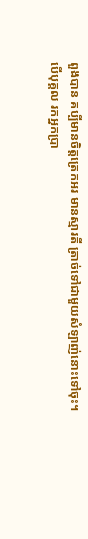ពួងបាន គប្បីមានចិត្តត្រេកអរ មានស្មារតី ត្រាច់ទៅជាមួយសំឡាញ់នោះទៅចុះ។
បើបុគ្គល រកអ្នកប្រា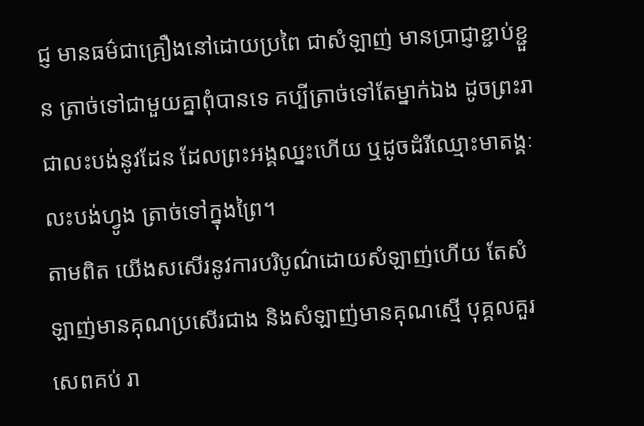ជ្ញ មានធម៌ជាគ្រឿងនៅដោយប្រពៃ ជាសំឡាញ់ មានប្រាជ្ញាខ្ជាប់ខ្ជួន ត្រាច់ទៅជាមួយគ្នាពុំបានទេ គប្បីត្រាច់ទៅតែម្នាក់ឯង ដូចព្រះរាជាលះបង់នូវដែន ដែលព្រះអង្គឈ្នះហើយ ឬដូចដំរីឈ្មោះមាតង្គៈ លះបង់ហ្វូង ត្រាច់ទៅក្នុងព្រៃ។
តាមពិត យើងសសើរនូវការបរិបូណ៌ដោយសំឡាញ់ហើយ តែសំឡាញ់មានគុណប្រសើរជាង និងសំឡាញ់មានគុណស្មើ បុគ្គលគួរសេពគប់ រា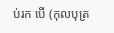ប់រក បើ (កុលបុត្រ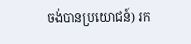ចង់បានប្រយោជន៍) រក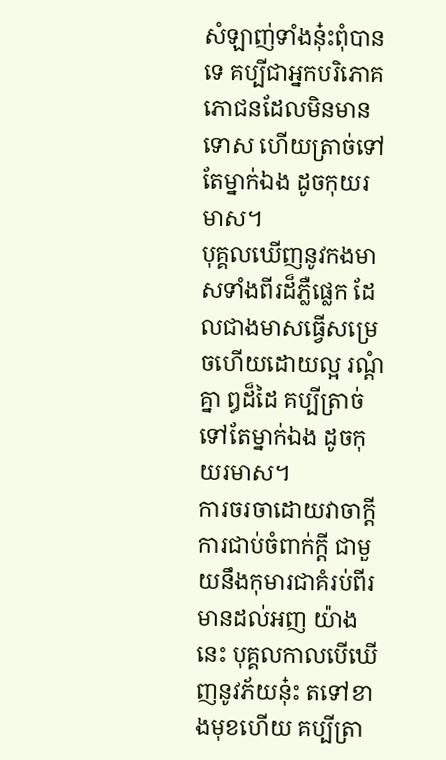សំឡាញ់ទាំងនុ៎ះពុំបានទេ គប្បីជាអ្នកបរិភោគភោជនដែលមិនមានទោស ហើយត្រាច់ទៅតែម្នាក់ឯង ដូចកុយរមាស។
បុគ្គលឃើញនូវកងមាសទាំងពីរដ៏ភ្លឺផ្លេក ដែលជាងមាសធ្វើសម្រេចហើយដោយល្អ រណ្តំគ្នា ឰដ៏ដៃ គប្បីត្រាច់ទៅតែម្នាក់ឯង ដូចកុយរមាស។
ការចរចាដោយវាចាក្តី ការជាប់ចំពាក់ក្តី ជាមួយនឹងកុមារជាគំរប់ពីរ មានដល់អញ យ៉ាងនេះ បុគ្គលកាលបើឃើញនូវភ័យនុ៎ះ តទៅខាងមុខហើយ គប្បីត្រា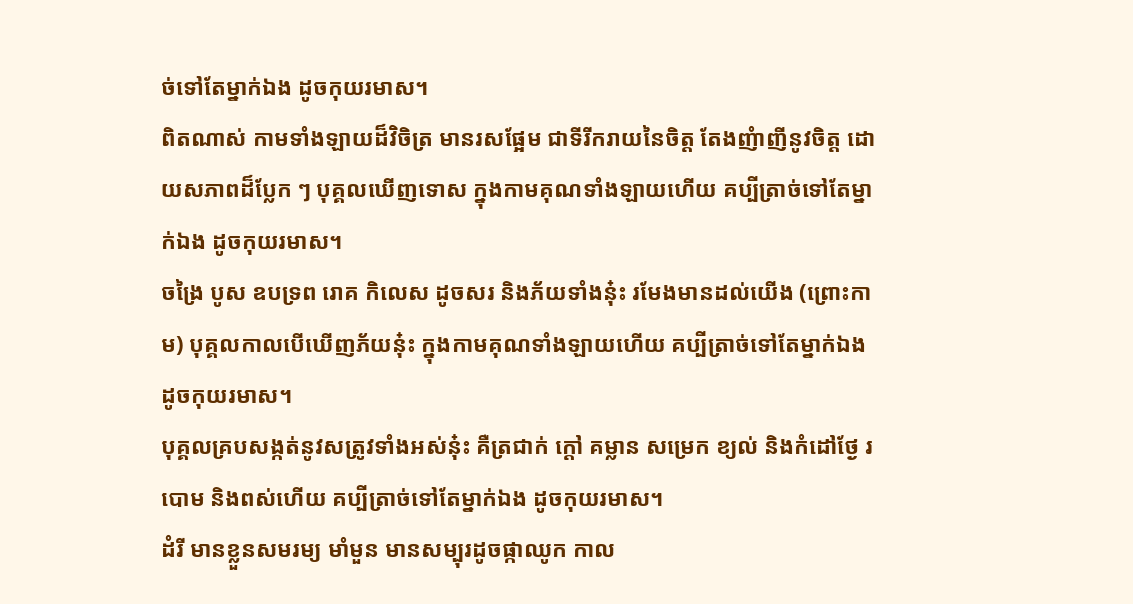ច់ទៅតែម្នាក់ឯង ដូចកុយរមាស។
ពិតណាស់ កាមទាំងឡាយដ៏វិចិត្រ មានរសផ្អែម ជាទីរីករាយនៃចិត្ត តែងញំាញីនូវចិត្ត ដោយសភាពដ៏ប្លែក ៗ បុគ្គលឃើញទោស ក្នុងកាមគុណទាំងឡាយហើយ គប្បីត្រាច់ទៅតែម្នាក់ឯង ដូចកុយរមាស។
ចង្រៃ បូស ឧបទ្រព រោគ កិលេស ដូចសរ និងភ័យទាំងនុ៎ះ រមែងមានដល់យើង (ព្រោះកាម) បុគ្គលកាលបើឃើញភ័យនុ៎ះ ក្នុងកាមគុណទាំងឡាយហើយ គប្បីត្រាច់ទៅតែម្នាក់ឯង ដូចកុយរមាស។
បុគ្គលគ្របសង្កត់នូវសត្រូវទាំងអស់នុ៎ះ គឺត្រជាក់ ក្តៅ គម្លាន សម្រេក ខ្យល់ និងកំដៅថ្ងែ របោម និងពស់ហើយ គប្បីត្រាច់ទៅតែម្នាក់ឯង ដូចកុយរមាស។
ដំរី មានខ្លួនសមរម្យ មាំមួន មានសម្បុរដូចផ្កាឈូក កាល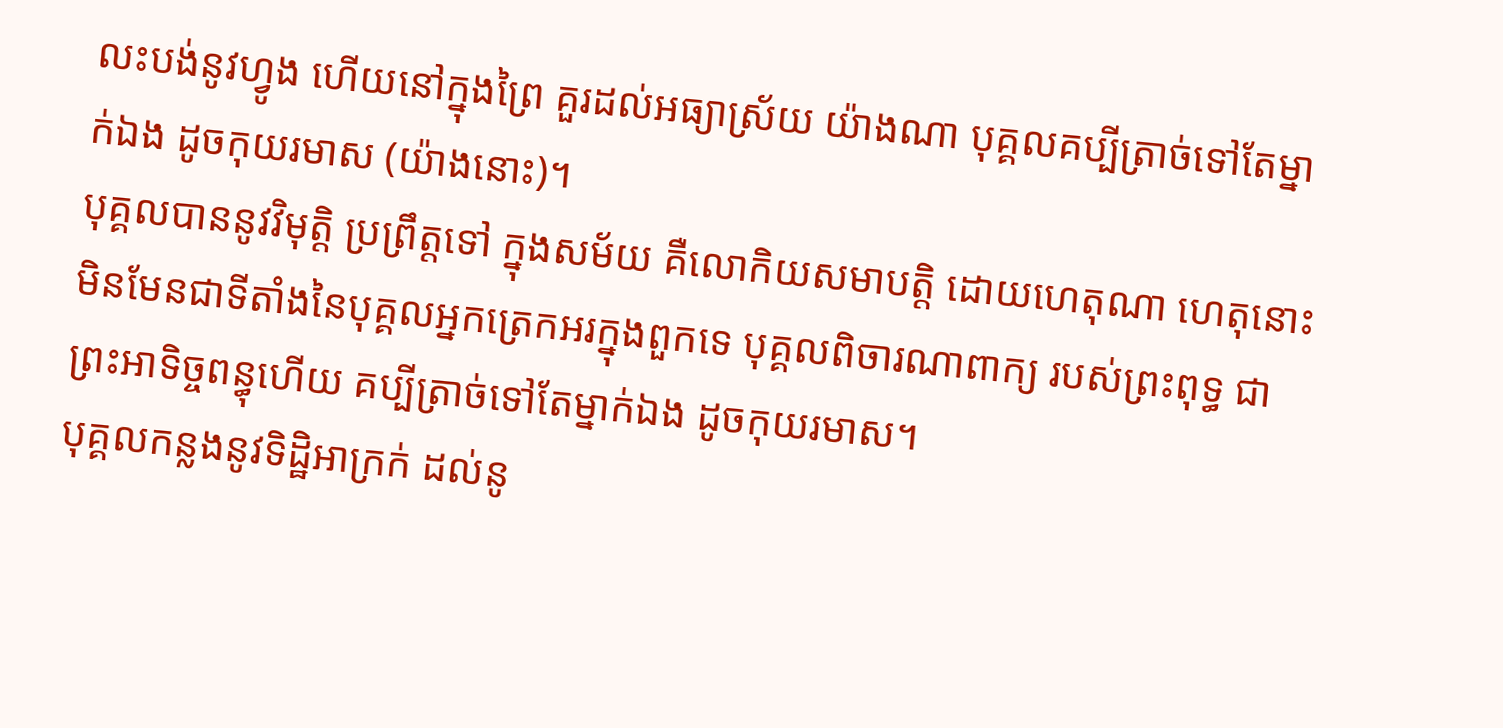លះបង់នូវហ្វូង ហើយនៅក្នុងព្រៃ គួរដល់អធ្យាស្រ័យ យ៉ាងណា បុគ្គលគប្បីត្រាច់ទៅតែម្នាក់ឯង ដូចកុយរមាស (យ៉ាងនោះ)។
បុគ្គលបាននូវវិមុត្តិ ប្រព្រឹត្តទៅ ក្នុងសម័យ គឺលោកិយសមាបត្តិ ដោយហេតុណា ហេតុនោះ មិនមែនជាទីតាំងនៃបុគ្គលអ្នកត្រេកអរក្នុងពួកទេ បុគ្គលពិចារណាពាក្យ របស់ព្រះពុទ្ធ ជាព្រះអាទិច្ចពន្ធុហើយ គប្បីត្រាច់ទៅតែម្នាក់ឯង ដូចកុយរមាស។
បុគ្គលកន្លងនូវទិដ្ឋិអាក្រក់ ដល់នូ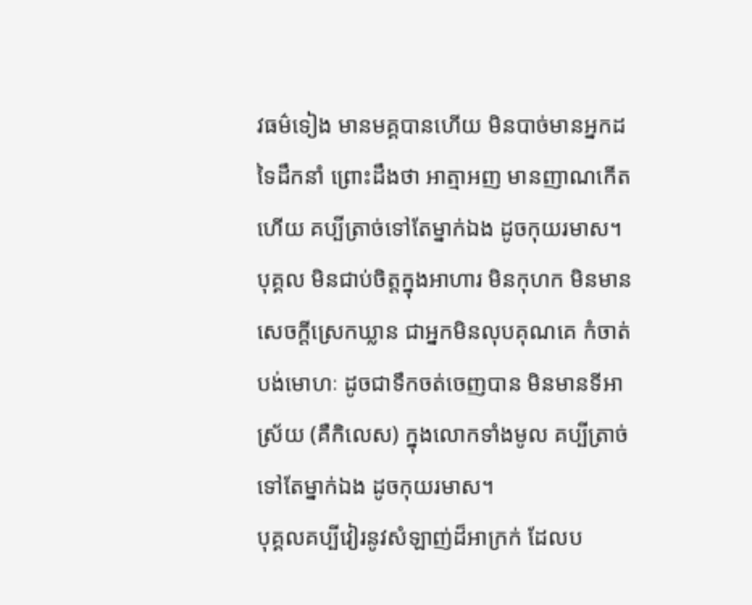វធម៌ទៀង មានមគ្គបានហើយ មិនបាច់មានអ្នកដទៃដឹកនាំ ព្រោះដឹងថា អាត្មាអញ មានញាណកើតហើយ គប្បីត្រាច់ទៅតែម្នាក់ឯង ដូចកុយរមាស។
បុគ្គល មិនជាប់ចិត្តក្នុងអាហារ មិនកុហក មិនមានសេចក្តីស្រេកឃ្លាន ជាអ្នកមិនលុបគុណគេ កំចាត់បង់មោហៈ ដូចជាទឹកចត់ចេញបាន មិនមានទីអាស្រ័យ (គឺកិលេស) ក្នុងលោកទាំងមូល គប្បីត្រាច់ទៅតែម្នាក់ឯង ដូចកុយរមាស។
បុគ្គលគប្បីវៀរនូវសំឡាញ់ដ៏អាក្រក់ ដែលប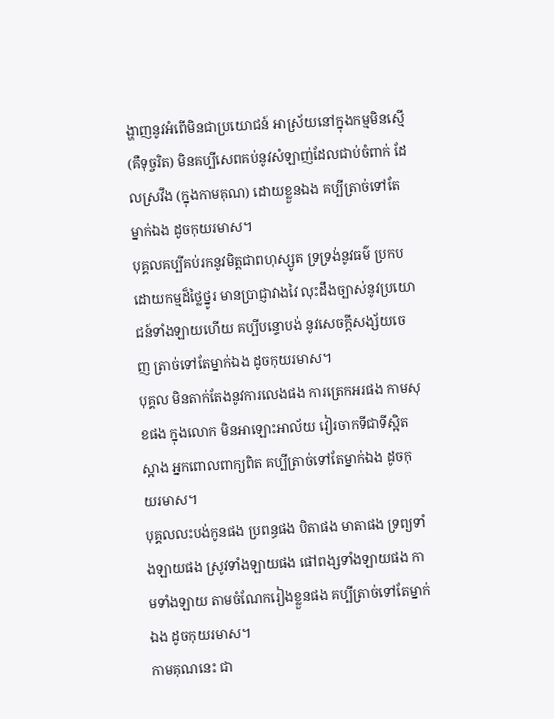ង្ហាញនូវអំពើមិនជាប្រយោជន៍ អាស្រ័យនៅក្នុងកម្មមិនស្មើ (គឺទុច្ចរិត) មិនគប្បីសេពគប់នូវសំឡាញ់ដែលជាប់ចំពាក់ ដែលស្រវឹង (ក្នុងកាមគុណ) ដោយខ្លួនឯង គប្បីត្រាច់ទៅតែម្នាក់ឯង ដូចកុយរមាស។
បុគ្គលគប្បីគប់រកនូវមិត្តជាពហុស្សូត ទ្រទ្រង់នូវធម៌ ប្រកបដោយកម្មដ៏ថ្លៃថ្នូរ មានប្រាជ្ញាវាងវៃ លុះដឹងច្បាស់នូវប្រយោជន៍ទាំងឡាយហើយ គប្បីបន្ទោបង់ នូវសេចក្តីសង្ស័យចេញ ត្រាច់ទៅតែម្នាក់ឯង ដូចកុយរមាស។
បុគ្គល មិនតាក់តែងនូវការលេងផង ការត្រេកអរផង កាមសុខផង ក្នុងលោក មិនអាឡោះអាល័យ វៀរចាកទីជាទីស្អិតស្អាង អ្នកពោលពាក្យពិត គប្បីត្រាច់ទៅតែម្នាក់ឯង ដូចកុយរមាស។
បុគ្គលលះបង់កូនផង ប្រពន្ធផង បិតាផង មាតាផង ទ្រព្យទាំងឡាយផង ស្រូវទាំងឡាយផង ផៅពង្សទាំងឡាយផង កាមទាំងឡាយ តាមចំណែករៀងខ្លួនផង គប្បីត្រាច់ទៅតែម្នាក់ឯង ដូចកុយរមាស។
កាមគុណនេះ ជា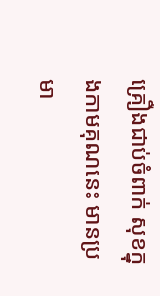គ្រឿងជាប់ចំពាក់ សុខក្នុងកាមគុណនេះ មានប្រមា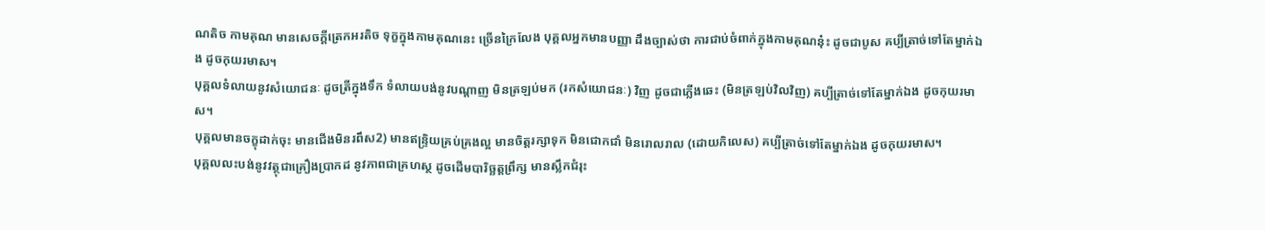ណតិច កាមគុណ មានសេចក្តីត្រេកអរតិច ទុក្ខក្នុងកាមគុណនេះ ច្រើនក្រៃលែង បុគ្គលអ្នកមានបញ្ញា ដឹងច្បាស់ថា ការជាប់ចំពាក់ក្នុងកាមគុណនុ៎ះ ដូចជាបូស គប្បីត្រាច់ទៅតែម្នាក់ឯង ដូចកុយរមាស។
បុគ្គលទំលាយនូវសំយោជនៈ ដូចត្រីក្នុងទឹក ទំលាយបង់នូវបណ្តាញ មិនត្រឡប់មក (រកសំយោជនៈ) វិញ ដូចជាភ្លើងឆេះ (មិនត្រឡប់វិលវិញ) គប្បីត្រាច់ទៅតែម្នាក់ឯង ដូចកុយរមាស។
បុគ្គលមានចក្ខុដាក់ចុះ មានជើងមិនរពឹស2) មានឥន្ទ្រិយគ្រប់គ្រងល្អ មានចិត្តរក្សាទុក មិនជោកជាំ មិនរោលរាល (ដោយកិលេស) គប្បីត្រាច់ទៅតែម្នាក់ឯង ដូចកុយរមាស។
បុគ្គលលះបង់នូវវត្ថុជាគ្រឿងប្រាកដ នូវភាពជាគ្រហស្ថ ដូចដើមបារិច្ឆត្តព្រឹក្ស មានស្លឹកជំរុះ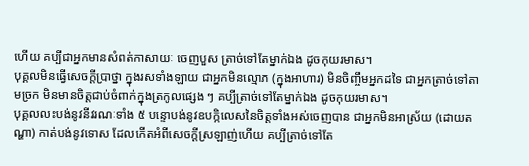ហើយ គប្បីជាអ្នកមានសំពត់កាសាយៈ ចេញបួស ត្រាច់ទៅតែម្នាក់ឯង ដូចកុយរមាស។
បុគ្គលមិនធ្វើសេចក្តីប្រាថ្នា ក្នុងរសទាំងឡាយ ជាអ្នកមិនល្មោភ (ក្នុងអាហារ) មិនចិញ្ចឹមអ្នកដទៃ ជាអ្នកត្រាច់ទៅតាមច្រក មិនមានចិត្តជាប់ចំពាក់ក្នុងត្រកូលផ្សេង ៗ គប្បីត្រាច់ទៅតែម្នាក់ឯង ដូចកុយរមាស។
បុគ្គលលះបង់នូវនីវរណៈទាំង ៥ បន្ទោបង់នូវឧបក្កិលេសនៃចិត្តទាំងអស់ចេញបាន ជាអ្នកមិនអាស្រ័យ (ដោយតណ្ហា) កាត់បង់នូវទោស ដែលកើតអំពីសេចក្តីស្រឡាញ់ហើយ គប្បីត្រាច់ទៅតែ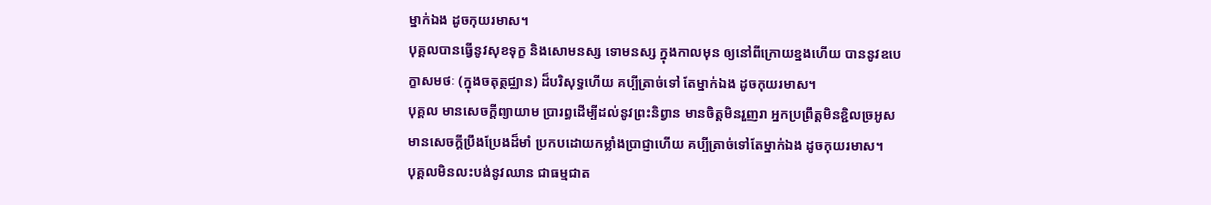ម្នាក់ឯង ដូចកុយរមាស។
បុគ្គលបានធ្វើនូវសុខទុក្ខ និងសោមនស្ស ទោមនស្ស ក្នុងកាលមុន ឲ្យនៅពីក្រោយខ្នងហើយ បាននូវឧបេក្ខាសមថៈ (ក្នុងចតុត្ថជ្ឈាន) ដ៏បរិសុទ្ធហើយ គប្បីត្រាច់ទៅ តែម្នាក់ឯង ដូចកុយរមាស។
បុគ្គល មានសេចក្តីព្យាយាម ប្រារព្ធដើម្បីដល់នូវព្រះនិព្វាន មានចិត្តមិនរួញរា អ្នកប្រព្រឹត្តមិនខ្ជិលច្រអូស មានសេចក្តីប្រឹងប្រែងដ៏មាំ ប្រកបដោយកម្លាំងប្រាជ្ញាហើយ គប្បីត្រាច់ទៅតែម្នាក់ឯង ដូចកុយរមាស។
បុគ្គលមិនលះបង់នូវឈាន ជាធម្មជាត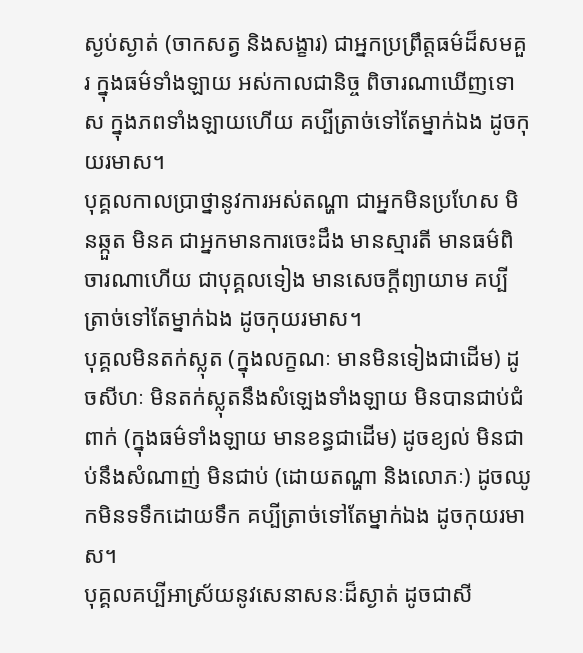ស្ងប់ស្ងាត់ (ចាកសត្វ និងសង្ខារ) ជាអ្នកប្រព្រឹត្តធម៌ដ៏សមគួរ ក្នុងធម៌ទាំងឡាយ អស់កាលជានិច្ច ពិចារណាឃើញទោស ក្នុងភពទាំងឡាយហើយ គប្បីត្រាច់ទៅតែម្នាក់ឯង ដូចកុយរមាស។
បុគ្គលកាលប្រាថ្នានូវការអស់តណ្ហា ជាអ្នកមិនប្រហែស មិនឆ្កួត មិនគ ជាអ្នកមានការចេះដឹង មានស្មារតី មានធម៌ពិចារណាហើយ ជាបុគ្គលទៀង មានសេចក្តីព្យាយាម គប្បីត្រាច់ទៅតែម្នាក់ឯង ដូចកុយរមាស។
បុគ្គលមិនតក់ស្លុត (ក្នុងលក្ខណៈ មានមិនទៀងជាដើម) ដូចសីហៈ មិនតក់ស្លុតនឹងសំឡេងទាំងឡាយ មិនបានជាប់ជំពាក់ (ក្នុងធម៌ទាំងឡាយ មានខន្ធជាដើម) ដូចខ្យល់ មិនជាប់នឹងសំណាញ់ មិនជាប់ (ដោយតណ្ហា និងលោភៈ) ដូចឈូកមិនទទឹកដោយទឹក គប្បីត្រាច់ទៅតែម្នាក់ឯង ដូចកុយរមាស។
បុគ្គលគប្បីអាស្រ័យនូវសេនាសនៈដ៏ស្ងាត់ ដូចជាសី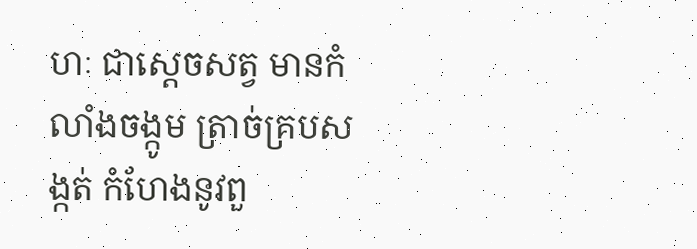ហៈ ជាសេ្តចសត្វ មានកំលាំងចង្កូម ត្រាច់គ្របសង្កត់ កំហែងនូវពួ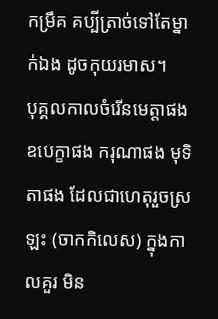កម្រឹគ គប្បីត្រាច់ទៅតែម្នាក់ឯង ដូចកុយរមាស។
បុគ្គលកាលចំរើនមេត្តាផង ឧបេក្ខាផង ករុណាផង មុទិតាផង ដែលជាហេតុរួចស្រឡះ (ចាកកិលេស) ក្នុងកាលគួរ មិន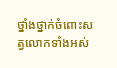ថ្នាំងថ្នាក់ចំពោះសត្វលោកទាំងអស់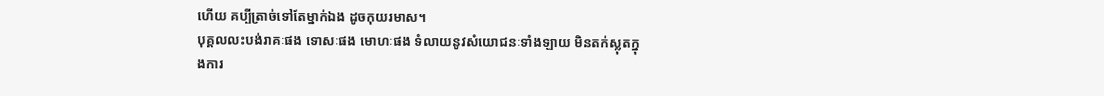ហើយ គប្បីត្រាច់ទៅតែម្នាក់ឯង ដូចកុយរមាស។
បុគ្គលលះបង់រាគៈផង ទោសៈផង មោហៈផង ទំលាយនូវសំយោជនៈទាំងឡាយ មិនតក់ស្លុតក្នុងការ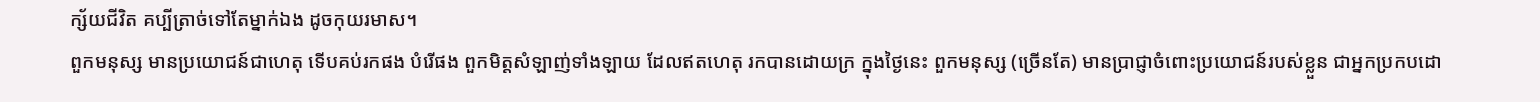ក្ស័យជីវិត គប្បីត្រាច់ទៅតែម្នាក់ឯង ដូចកុយរមាស។
ពួកមនុស្ស មានប្រយោជន៍ជាហេតុ ទើបគប់រកផង បំរើផង ពួកមិត្តសំឡាញ់ទាំងឡាយ ដែលឥតហេតុ រកបានដោយក្រ ក្នុងថ្ងៃនេះ ពួកមនុស្ស (ច្រើនតែ) មានប្រាជ្ញាចំពោះប្រយោជន៍របស់ខ្លួន ជាអ្នកប្រកបដោ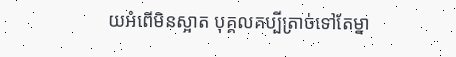យអំពើមិនស្អាត បុគ្គលគប្បីត្រាច់ទៅតែម្នា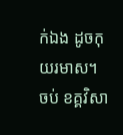ក់ឯង ដូចកុយរមាស។
ចប់ ខគ្គវិសា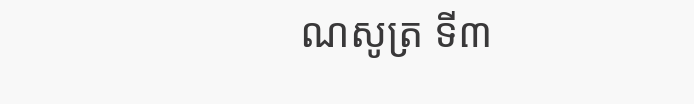ណសូត្រ ទី៣